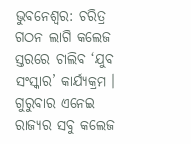ଭୁବନେଶ୍ୱର: ଚରିତ୍ର ଗଠନ ଲାଗି କଲେଜ ସ୍ତରରେ ଚାଲିବ ‘ଯୁବ ସଂସ୍କାର’ କାର୍ଯ୍ୟକ୍ରମ । ଗୁରୁବାର ଏନେଇ ରାଜ୍ୟର ସବୁ କଲେଜ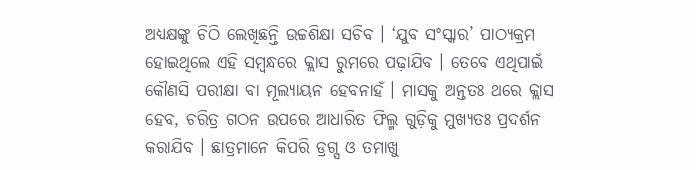ଅଧ୍ୟକ୍ଷଙ୍କୁ ଚିଠି ଲେଖିଛନ୍ତି ଉଚ୍ଚଶିକ୍ଷା ସଚିବ । ‘ଯୁବ ସଂସ୍କାର’ ପାଠ୍ୟକ୍ରମ ହୋଇଥିଲେ ଏହି ସମ୍ବନ୍ଧରେ କ୍ଲାସ ରୁମରେ ପଢ଼ାଯିବ । ତେବେ ଏଥିପାଇଁ କୌଣସି ପରୀକ୍ଷା ବା ମୂଲ୍ୟାୟନ ହେବନାହଁ । ମାସକୁ ଅନ୍ତତଃ ଥରେ କ୍ଲାସ ହେବ, ଚରିତ୍ର ଗଠନ ଉପରେ ଆଧାରିତ ଫିଲ୍ମ ଗୁଡ଼ିକୁ ମୁଖ୍ୟତଃ ପ୍ରଦର୍ଶନ କରାଯିବ । ଛାତ୍ରମାନେ କିପରି ଡ୍ରଗ୍ସ ଓ ତମାଖୁ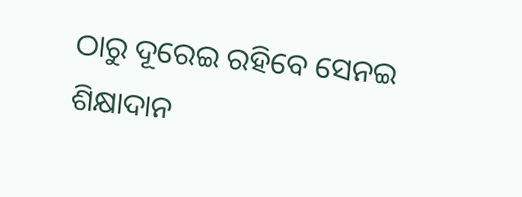ଠାରୁ ଦୂରେଇ ରହିବେ ସେନଇ ଶିକ୍ଷାଦାନ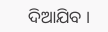ଦିଆଯିବ ।